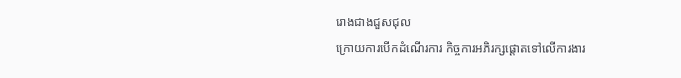រោងជាងជួសជុល
ក្រោយការបើកដំណើរការ កិច្ចការអភិរក្សផ្តោតទៅលើការងារ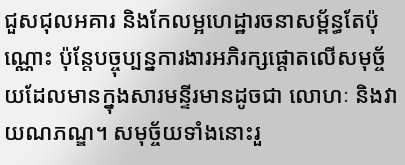ជួសជុលអគារ និងកែលម្អហេដ្ឋារចនាសម្ព័ន្ធតែប៉ុណ្ណោះ ប៉ុន្តែបច្ចុប្បន្នការងារអភិរក្សផ្តោតលើសមុច្ច័យដែលមានក្នុងសារមន្ទីរមានដូចជា លោហៈ និងវាយណភណ្ឌ។ សមុច្ច័យទាំងនោះរួ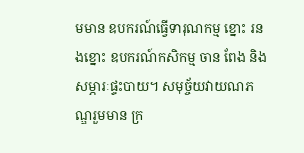មមាន ឧបករណ៍ធ្វើទារុណកម្ម ខ្នោះ រនងខ្នោះ ឧបករណ៍កសិកម្ម ចាន ពែង និងសម្ភារៈផ្ទះបាយ។ សមុច្ច័យវាយណភណ្ឌរួមមាន ក្រ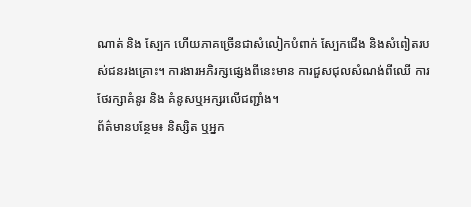ណាត់ និង ស្បែក ហើយភាគច្រើនជាសំលៀកបំពាក់ ស្បែកជើង និងសំពៀតរបស់ជនរងគ្រោះ។ ការងារអភិរក្សផ្សេងពីនេះមាន ការជួសជុលសំណង់ពីឈើ ការថែរក្សាគំនូរ និង គំនូសឬអក្សរលើជញ្ជាំង។
ព័ត៌មានបន្ថែម៖ និស្សិត ឬអ្នក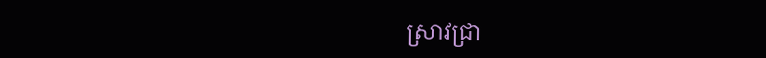ស្រាវជ្រា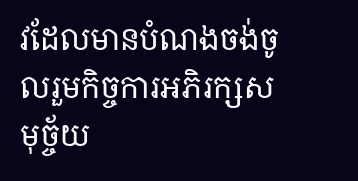វដែលមានបំណងចង់ចូលរួមកិច្ចការអភិរក្សសមុច្ច័យ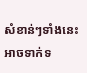សំខាន់ៗទាំងនេះ អាចទាក់ទ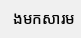ងមកសារម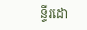ន្ទីរដោ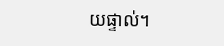យផ្ទាល់។